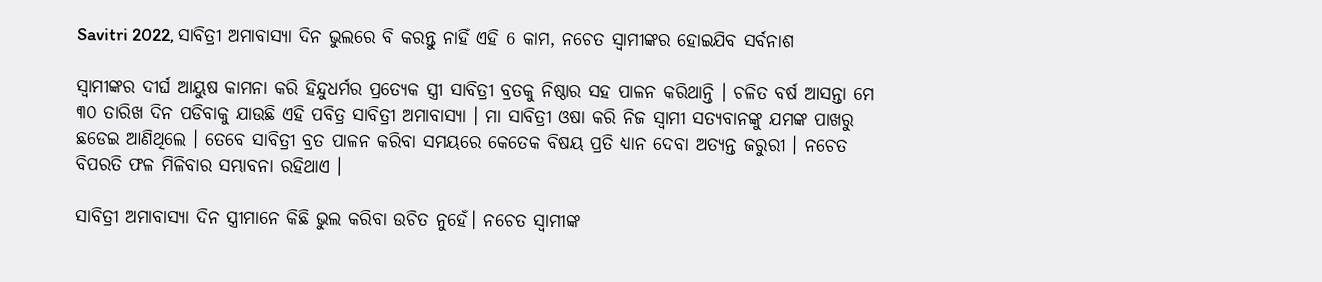Savitri 2022, ସାବିତ୍ରୀ ଅମାବାସ୍ୟା ଦିନ ଭୁଲରେ ବି କରନ୍ତୁ ନାହିଁ ଏହି 6 କାମ, ନଚେତ ସ୍ଵାମୀଙ୍କର ହୋଇଯିବ ସର୍ବନାଶ

ସ୍ଵାମୀଙ୍କର ଦୀର୍ଘ ଆୟୁଷ କାମନା କରି ହିନ୍ଦୁଧର୍ମର ପ୍ରତ୍ଯେକ ସ୍ତ୍ରୀ ସାବିତ୍ରୀ ବ୍ରତକୁ ନିଷ୍ଠାର ସହ ପାଳନ କରିଥାନ୍ତି । ଚଳିତ ବର୍ଷ ଆସନ୍ତା ମେ ୩୦ ତାରିଖ ଦିନ ପଡିବାକୁ ଯାଉଛି ଏହି ପବିତ୍ର ସାବିତ୍ରୀ ଅମାବାସ୍ୟା । ମା ସାବିତ୍ରୀ ଓଷା କରି ନିଜ ସ୍ଵାମୀ ସତ୍ୟବାନଙ୍କୁ ଯମଙ୍କ ପାଖରୁ ଛଡେଇ ଆଣିଥିଲେ । ତେବେ ସାବିତ୍ରୀ ବ୍ରତ ପାଳନ କରିବା ସମୟରେ କେତେକ ବିଷୟ ପ୍ରତି ଧ୍ୟାନ ଦେବା ଅତ୍ୟନ୍ତ ଜରୁରୀ । ନଚେତ ବିପରତି ଫଳ ମିଳିବାର ସମ୍ଭାବନା ରହିଥାଏ ।

ସାବିତ୍ରୀ ଅମାବାସ୍ୟା ଦିନ ସ୍ତ୍ରୀମାନେ କିଛି ଭୁଲ କରିବା ଉଚିତ ନୁହେଁ। ନଚେତ ସ୍ଵାମୀଙ୍କ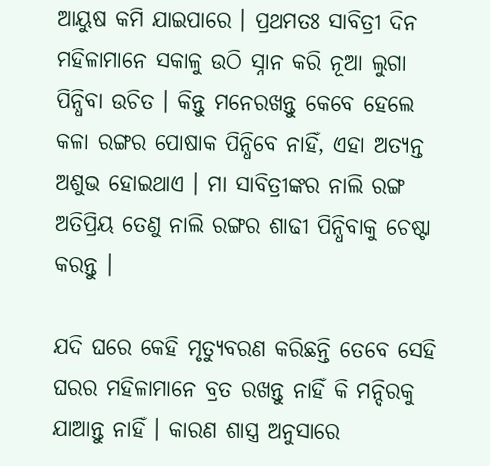ଆୟୁଷ କମି ଯାଇପାରେ । ପ୍ରଥମତଃ ସାବିତ୍ରୀ ଦିନ ମହିଳାମାନେ ସକାଳୁ ଉଠି ସ୍ନାନ କରି ନୂଆ ଲୁଗା ପିନ୍ଧିବା ଉଚିତ । କିନ୍ତୁ ମନେରଖନ୍ତୁ କେବେ ହେଲେ କଳା ରଙ୍ଗର ପୋଷାକ ପିନ୍ଧିବେ ନାହିଁ, ଏହା ଅତ୍ୟନ୍ତ ଅଶୁଭ ହୋଇଥାଏ । ମା ସାବିତ୍ରୀଙ୍କର ନାଲି ରଙ୍ଗ ଅତିପ୍ରିୟ ତେଣୁ ନାଲି ରଙ୍ଗର ଶାଢୀ ପିନ୍ଧିବାକୁ ଚେଷ୍ଟା କରନ୍ତୁ ।

ଯଦି ଘରେ କେହି ମୃତ୍ୟୁବରଣ କରିଛନ୍ତି ତେବେ ସେହି ଘରର ମହିଳାମାନେ ବ୍ରତ ରଖନ୍ତୁ ନାହିଁ କି ମନ୍ଦିରକୁ ଯାଆନ୍ତୁ ନାହିଁ । କାରଣ ଶାସ୍ତ୍ର ଅନୁସାରେ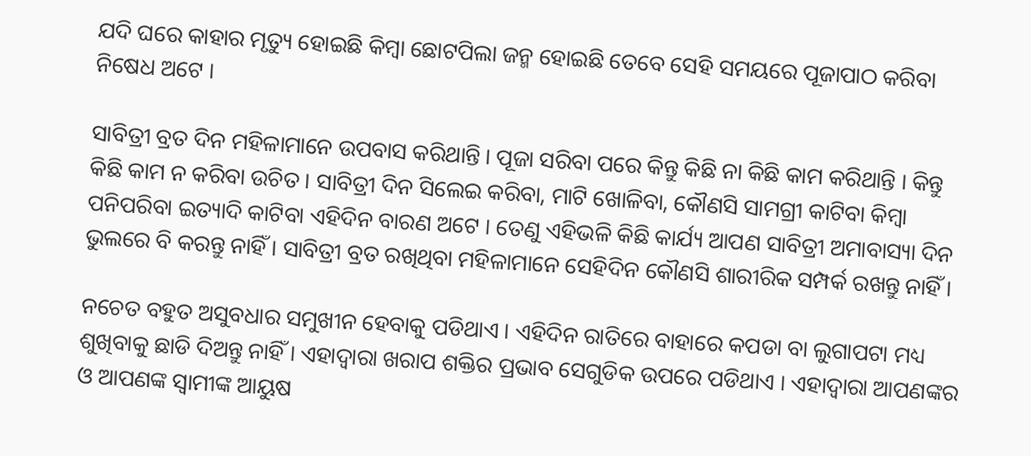ଯଦି ଘରେ କାହାର ମୃତ୍ୟୁ ହୋଇଛି କିମ୍ବା ଛୋଟପିଲା ଜନ୍ମ ହୋଇଛି ତେବେ ସେହି ସମୟରେ ପୂଜାପାଠ କରିବା ନିଷେଧ ଅଟେ ।

ସାବିତ୍ରୀ ବ୍ରତ ଦିନ ମହିଳାମାନେ ଉପବାସ କରିଥାନ୍ତି । ପୂଜା ସରିବା ପରେ କିନ୍ତୁ କିଛି ନା କିଛି କାମ କରିଥାନ୍ତି । କିନ୍ତୁ କିଛି କାମ ନ କରିବା ଉଚିତ । ସାବିତ୍ରୀ ଦିନ ସିଲେଇ କରିବା, ମାଟି ଖୋଳିବା, କୌଣସି ସାମଗ୍ରୀ କାଟିବା କିମ୍ବା ପନିପରିବା ଇତ୍ୟାଦି କାଟିବା ଏହିଦିନ ବାରଣ ଅଟେ । ତେଣୁ ଏହିଭଳି କିଛି କାର୍ଯ୍ୟ ଆପଣ ସାବିତ୍ରୀ ଅମାବାସ୍ୟା ଦିନ ଭୁଲରେ ବି କରନ୍ତୁ ନାହିଁ । ସାବିତ୍ରୀ ବ୍ରତ ରଖିଥିବା ମହିଳାମାନେ ସେହିଦିନ କୌଣସି ଶାରୀରିକ ସମ୍ପର୍କ ରଖନ୍ତୁ ନାହିଁ ।

ନଚେତ ବହୁତ ଅସୁବଧାର ସମୁଖୀନ ହେବାକୁ ପଡିଥାଏ । ଏହିଦିନ ରାତିରେ ବାହାରେ କପଡା ବା ଲୁଗାପଟା ମଧ୍ୟ ଶୁଖିବାକୁ ଛାଡି ଦିଅନ୍ତୁ ନାହିଁ । ଏହାଦ୍ବାରା ଖରାପ ଶକ୍ତିର ପ୍ରଭାବ ସେଗୁଡିକ ଉପରେ ପଡିଥାଏ । ଏହାଦ୍ବାରା ଆପଣଙ୍କର ଓ ଆପଣଙ୍କ ସ୍ଵାମୀଙ୍କ ଆୟୁଷ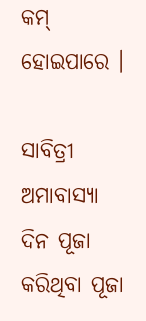କମ୍ ହୋଇପାରେ ।

ସାବିତ୍ରୀ ଅମାବାସ୍ୟା ଦିନ ପୂଜା କରିଥିବା ପୂଜା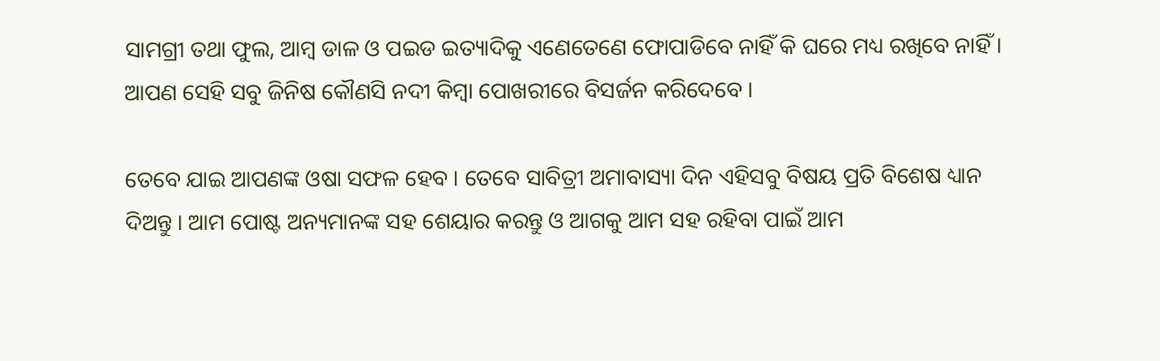ସାମଗ୍ରୀ ତଥା ଫୁଲ, ଆମ୍ବ ଡାଳ ଓ ପଇଡ ଇତ୍ୟାଦିକୁ ଏଣେତେଣେ ଫୋପାଡିବେ ନାହିଁ କି ଘରେ ମଧ୍ୟ ରଖିବେ ନାହିଁ । ଆପଣ ସେହି ସବୁ ଜିନିଷ କୌଣସି ନଦୀ କିମ୍ବା ପୋଖରୀରେ ବିସର୍ଜନ କରିଦେବେ ।

ତେବେ ଯାଇ ଆପଣଙ୍କ ଓଷା ସଫଳ ହେବ । ତେବେ ସାବିତ୍ରୀ ଅମାବାସ୍ୟା ଦିନ ଏହିସବୁ ବିଷୟ ପ୍ରତି ବିଶେଷ ଧ୍ୟାନ ଦିଅନ୍ତୁ । ଆମ ପୋଷ୍ଟ ଅନ୍ୟମାନଙ୍କ ସହ ଶେୟାର କରନ୍ତୁ ଓ ଆଗକୁ ଆମ ସହ ରହିବା ପାଇଁ ଆମ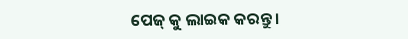ପେଜ୍ କୁ ଲାଇକ କରନ୍ତୁ ।